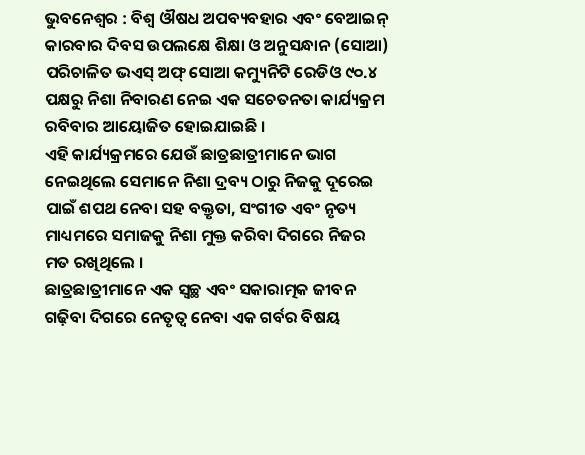ଭୁବନେଶ୍ୱର : ବିଶ୍ୱ ଔଷଧ ଅପବ୍ୟବହାର ଏବଂ ବେଆଇନ୍ କାରବାର ଦିବସ ଉପଲକ୍ଷେ ଶିକ୍ଷା ଓ ଅନୁସନ୍ଧାନ (ସୋଆ) ପରିଚାଳିତ ଭଏସ୍ ଅଫ୍ ସୋଆ କମ୍ୟୁନିଟି ରେଡିଓ ୯୦.୪ ପକ୍ଷରୁ ନିଶା ନିବାରଣ ନେଇ ଏକ ସଚେତନତା କାର୍ଯ୍ୟକ୍ରମ ରବିବାର ଆୟୋଜିତ ହୋଇଯାଇଛି ।
ଏହି କାର୍ଯ୍ୟକ୍ରମରେ ଯେଉଁ ଛାତ୍ରଛାତ୍ରୀମାନେ ଭାଗ ନେଇଥିଲେ ସେମାନେ ନିଶା ଦ୍ରବ୍ୟ ଠାରୁ ନିଜକୁ ଦୂରେଇ ପାଇଁ ଶପଥ ନେବା ସହ ବକ୍ତୃତା, ସଂଗୀତ ଏବଂ ନୃତ୍ୟ ମାଧ୍ୟମରେ ସମାଜକୁ ନିଶା ମୁକ୍ତ କରିବା ଦିଗରେ ନିଜର ମତ ରଖିଥିଲେ ।
ଛାତ୍ରଛାତ୍ରୀମାନେ ଏକ ସ୍ୱଚ୍ଛ ଏବଂ ସକାରାତ୍ମକ ଜୀବନ ଗଢ଼ିବା ଦିଗରେ ନେତୃତ୍ୱ ନେବା ଏକ ଗର୍ବର ବିଷୟ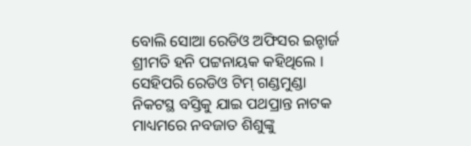ବୋଲି ସୋଆ ରେଡିଓ ଅଫିସର ଇନ୍ଚାର୍ଜ ଶ୍ରୀମତି ହନି ପଟ୍ଟନାୟକ କହିଥିଲେ ।
ସେହିପରି ରେଡିଓ ଟିମ୍ ଗଣ୍ଡମୁଣ୍ଡା ନିକଟସ୍ଥ ବସ୍ତିକୁ ଯାଇ ପଥପ୍ରାନ୍ତ ନାଟକ ମାଧ୍ୟମରେ ନବଜାତ ଶିଶୁଙ୍କୁ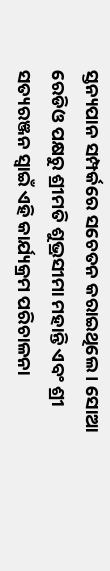ସ୍ତନ୍ୟପାନ ସମ୍ପର୍କରେ ସଚେତନ କରାଇଥିଲେ । ସୋଆ ରେଡିଓ ପକ୍ଷରୁ ଶ୍ରୀମତି ଶୁଭ୍ରସୀମା ମହାନ୍ତି ଏବଂ ଶ୍ରୀ ସତ୍ୟରଞ୍ଜନ ସ୍ୱାଇଁ ଏହି କାର୍ଯ୍ୟକ୍ରମ ପରିଚାଳନା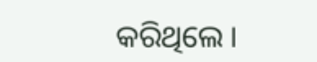କରିଥିଲେ ।